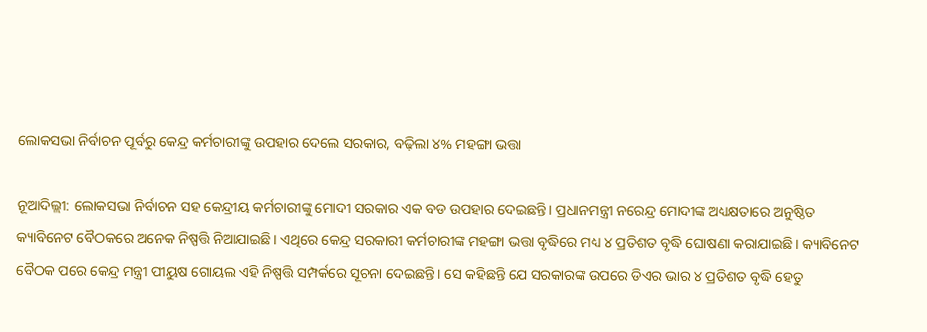ଲୋକସଭା ନିର୍ବାଚନ ପୂର୍ବରୁ କେନ୍ଦ୍ର କର୍ମଚାରୀଙ୍କୁ ଉପହାର ଦେଲେ ସରକାର, ବଢ଼ିଲା ୪% ମହଙ୍ଗା ଭତ୍ତା

ନୂଆଦିଲ୍ଲୀ: ଲୋକସଭା ନିର୍ବାଚନ ସହ କେନ୍ଦ୍ରୀୟ କର୍ମଚାରୀଙ୍କୁ ମୋଦୀ ସରକାର ଏକ ବଡ ଉପହାର ଦେଇଛନ୍ତି। ପ୍ରଧାନମନ୍ତ୍ରୀ ନରେନ୍ଦ୍ର ମୋଦୀଙ୍କ ଅଧ୍ୟକ୍ଷତାରେ ଅନୁଷ୍ଠିତ କ୍ୟାବିନେଟ ବୈଠକରେ ଅନେକ ନିଷ୍ପତ୍ତି ନିଆଯାଇଛି। ଏଥିରେ କେନ୍ଦ୍ର ସରକାରୀ କର୍ମଚାରୀଙ୍କ ମହଙ୍ଗା ଭତ୍ତା ବୃଦ୍ଧିରେ ମଧ୍ୟ ୪ ପ୍ରତିଶତ ବୃଦ୍ଧି ଘୋଷଣା କରାଯାଇଛି। କ୍ୟାବିନେଟ ବୈଠକ ପରେ କେନ୍ଦ୍ର ମନ୍ତ୍ରୀ ପୀୟୁଷ ଗୋୟଲ ଏହି ନିଷ୍ପତ୍ତି ସମ୍ପର୍କରେ ସୂଚନା ଦେଇଛନ୍ତି। ସେ କହିଛନ୍ତି ଯେ ସରକାରଙ୍କ ଉପରେ ଡିଏର ଭାର ୪ ପ୍ରତିଶତ ବୃଦ୍ଧି ହେତୁ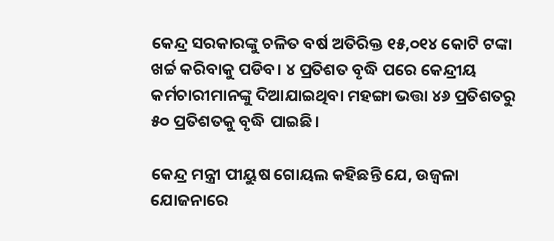କେନ୍ଦ୍ର ସରକାରଙ୍କୁ ଚଳିତ ବର୍ଷ ଅତିରିକ୍ତ ୧୫,୦୧୪ କୋଟି ଟଙ୍କା ଖର୍ଚ୍ଚ କରିବାକୁ ପଡିବ। ୪ ପ୍ରତିଶତ ବୃଦ୍ଧି ପରେ କେନ୍ଦ୍ରୀୟ କର୍ମଚାରୀମାନଙ୍କୁ ଦିଆଯାଇଥିବା ମହଙ୍ଗା ଭତ୍ତା ୪୬ ପ୍ରତିଶତରୁ ୫୦ ପ୍ରତିଶତକୁ ବୃଦ୍ଧି ପାଇଛି ।

କେନ୍ଦ୍ର ମନ୍ତ୍ରୀ ପୀୟୁଷ ଗୋୟଲ କହିଛନ୍ତି ଯେ, ଉଜ୍ୱଳା ଯୋଜନାରେ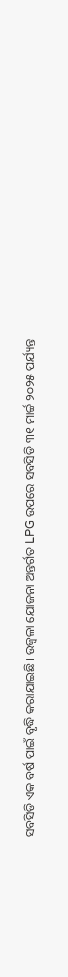ସବସିଡି ଏକ ବର୍ଷ ପାଇଁ ବୃଦ୍ଧି କରାଯାଇଛି। ଉଜ୍ୱଳା ଯୋଜନା ଅନ୍ତର୍ଗତ LPG ଉପରେ ସବସିଡି ୩୧ ମାର୍ଚ୍ଚ ୨୦୨୫ ପର୍ଯ୍ୟନ୍ତ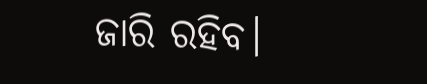ଜାରି ରହିବ।